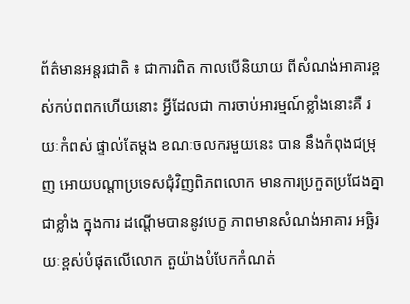ព័ត៌មានអន្តរជាតិ ៖ ជាការពិត កាលបើនិយាយ ពីសំណង់អាគារខ្ពស់កប់ពពកហើយនោះ អ្វីដែលជា ការចាប់អារម្មណ៍ខ្លាំងនោះគឺ រយៈកំពស់ ផ្ទាល់តែម្តង ខណៈចលករមួយនេះ បាន នឹងកំពុងជម្រុញ អោយបណ្តាប្រទេសជុំវិញពិភពលោក មានការប្រកួតប្រជែងគ្នាជាខ្លាំង ក្នុងការ ដណ្តើមបាននូវបេក្ខ ភាពមានសំណង់អាគារ អច្ឆិរយៈខ្ពស់បំផុតលើលោក តួយ៉ាងបំបែកកំណត់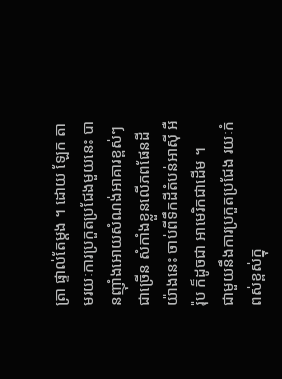ត្រា ផ្ទាល់តែម្តង ។ ដោយ ឡែក តាមរយៈការប្រកួតប្រជែងមួយនេះ បានញ៉ាំងអោយសំណង់អាគារខ្ពស់ៗ ជាច្រើន សំកាំងខ្លួនលើភពផែនដីយ៉ាងនេះ ចាប់ពីទឹកដីតំបន់អាស៊ី អឺរ៉ុប ក៏ដូចជា អាមេរិកជាដើម ។
ជាមួយនឹងការប្រកួតប្រជែង រយៈកំពស់ខ្ពស់ក្នុ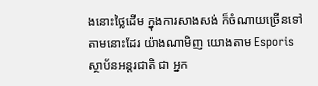ងនោះថ្លៃដើម ក្នុងការសាងសង់ ក៏ចំណាយច្រើនទៅ តាមនោះដែរ យ៉ាងណាមិញ យោងតាម Esporis ស្ថាប័នអន្តរជាតិ ជា អ្នក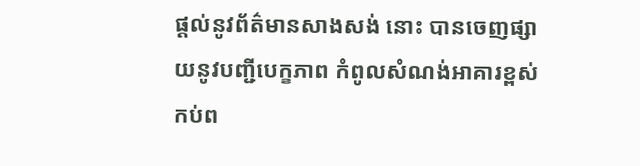ផ្តល់នូវព័ត៌មានសាងសង់ នោះ បានចេញផ្សាយនូវបញ្ជីបេក្ខភាព កំពូលសំណង់អាគារខ្ពស់កប់ព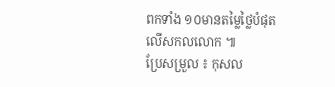ពកទាំង ១០មានតម្លៃថ្លៃបំផុត លើសកលលោក ៕
ប្រែសម្រួល ៖ កុសល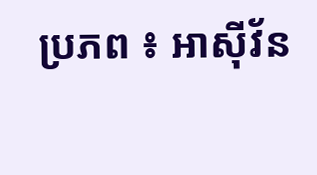ប្រភព ៖ អាស៊ីវ័ន